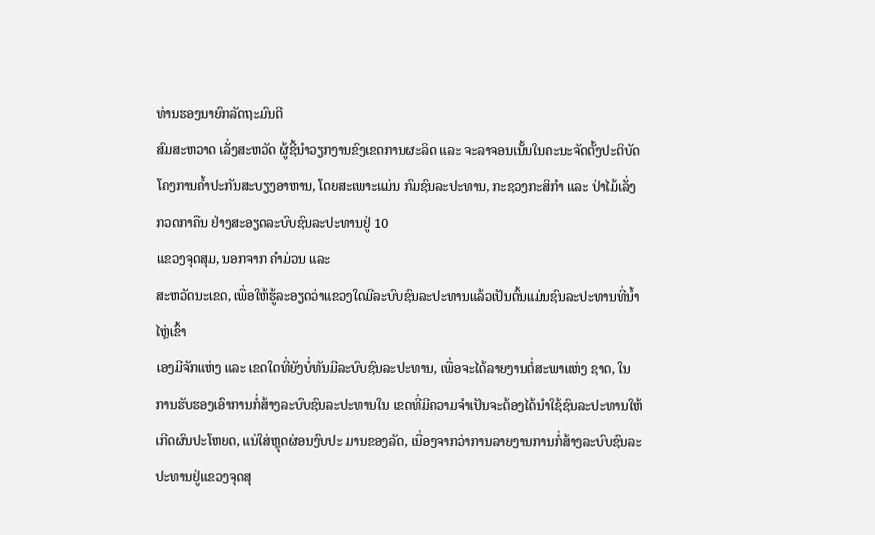ທ່ານຮອງນາຍົກລັດຖະມົນຕີ
ສົມສະຫວາດ ເລັ່ງສະຫວັດ ຜູ້ຊີ້ນຳວຽກງານຂົງເຂດການຜະລິດ ແລະ ຈະລາຈອນເນັ້ນໃນຄະນະຈັດຕັ້ງປະຕິບັດໂຄງການຄ້ຳປະກັນສະບຽງອາຫານ, ໂດຍສະເພາະແມ່ນ ກົມຊົນລະປະທານ, ກະຊວງກະສິກຳ ແລະ ປ່າໄມ້ເລັ່ງກວດກາຄືນ ຢ່າງສະອຽດລະບົບຊົນລະປະທານຢູ່ 10
ແຂວງຈຸດສຸມ, ນອກຈາກ ຄຳມ່ວນ ແລະ
ສະຫວັດນະເຂດ, ເພື່ອໃຫ້ຮູ້ລະອຽດວ່າແຂວງໃດມີລະບົບຊົນລະປະທານແລ້ວເປັນຕົ້ນແມ່ນຊົນລະປະທານທີ່ນ້ຳໄຫຼ່ເຂົ້າ
ເອງມີຈັກແຫ່ງ ແລະ ເຂດໃດທີ່ຍັງບໍ່ທັນມີລະບົບຊົນລະປະທານ, ເພື່ອຈະໄດ້ລາຍງານຕໍ່ສະພາແຫ່ງ ຊາດ, ໃນການຮັບຮອງເອົາການກໍ່ສ້າງລະບົບຊົນລະປະທານໃນ ເຂດທີ່ມີຄວາມຈຳເປັນຈະຕ້ອງໄດ້ນຳໃຊ້ຊົນລະປະທານໃຫ້ເກີດຜົນປະໂຫຍດ, ແນ່ໃສ່ຫຼຸດຜ່ອນງົບປະ ມານຂອງລັດ, ເນື່ອງຈາກວ່າການລາຍງານການກໍ່ສ້າງລະບົບຊົນລະປະທານຢູ່ແຂວງຈຸດສຸ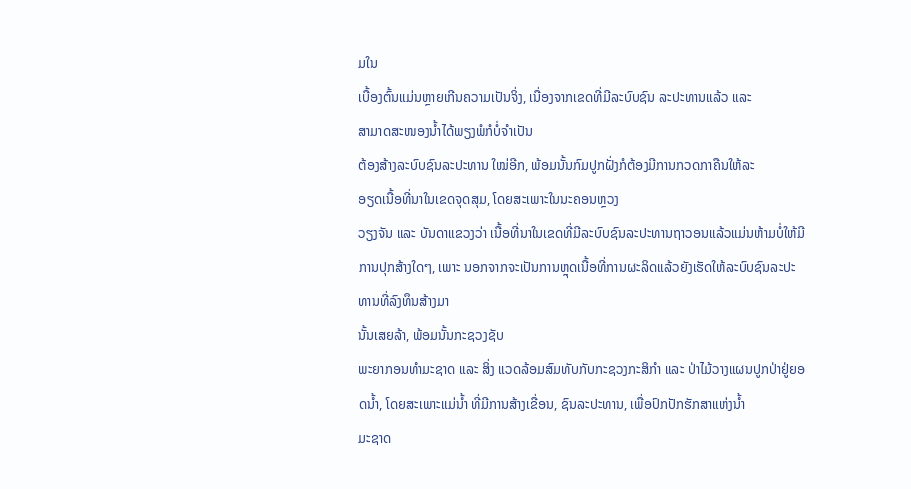ມໃນ
ເບື້ອງຕົ້ນແມ່ນຫຼາຍເກີນຄວາມເປັນຈິ່ງ, ເນື່ອງຈາກເຂດທີ່ມີລະບົບຊົນ ລະປະທານແລ້ວ ແລະ
ສາມາດສະໜອງນ້ຳໄດ້ພຽງພໍກໍບໍ່ຈຳເປັນ
ຕ້ອງສ້າງລະບົບຊົນລະປະທານ ໃໝ່ອີກ, ພ້ອມນັ້ນກົມປູກຝັ່ງກໍຕ້ອງມີການກວດກາຄືນໃຫ້ລະ
ອຽດເນື້ອທີ່ນາໃນເຂດຈຸດສຸມ, ໂດຍສະເພາະໃນນະຄອນຫຼວງ
ວຽງຈັນ ແລະ ບັນດາແຂວງວ່າ ເນື້ອທີ່ນາໃນເຂດທີ່ມີລະບົບຊົນລະປະທານຖາວອນແລ້ວແມ່ນຫ້າມບໍ່ໃຫ້ມີການປຸກສ້າງໃດໆ, ເພາະ ນອກຈາກຈະເປັນການຫຼຸດເນື້ອທີ່ການຜະລິດແລ້ວຍັງເຮັດໃຫ້ລະບົບຊົນລະປະທານທີ່ລົງທຶນສ້າງມາ
ນັ້ນເສຍລ້າ, ພ້ອມນັ້ນກະຊວງຊັບ
ພະຍາກອນທຳມະຊາດ ແລະ ສິ່ງ ແວດລ້ອມສົມທັບກັບກະຊວງກະສິກຳ ແລະ ປ່າໄມ້ວາງແຜນປູກປ່າຢູ່ຍອດນ້ຳ, ໂດຍສະເພາະແມ່ນ້ຳ ທີ່ມີການສ້າງເຂື່ອນ, ຊົນລະປະທານ, ເພື່ອປົກປັກຮັກສາແຫ່ງນ້ຳ
ມະຊາດ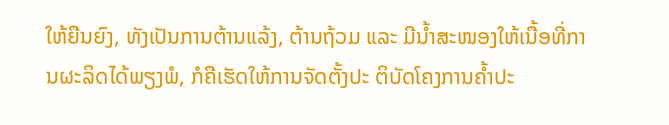ໃຫ້ຍືນຍົງ, ທັງເປັນການຕ້ານແລ້ງ, ຕ້ານຖ້ວມ ແລະ ມີນ້ຳສະໜອງໃຫ້ເນື້ອທີ່ການຜະລິດໄດ້ພຽງພໍ, ກໍຄືເຮັດໃຫ້ການຈັດຕັ້ງປະ ຕິບັດໂຄງການຄ້ຳປະ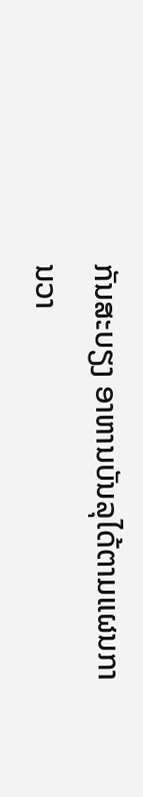ກັນສະບຽງ ອາຫານບັນລຸໄດ້ຕາມແຜນການວາ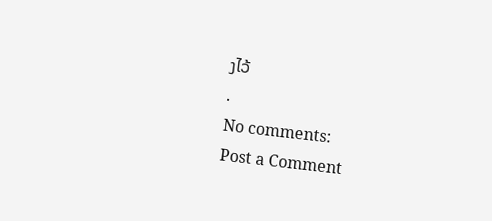ງໄວ້
.
No comments:
Post a Comment